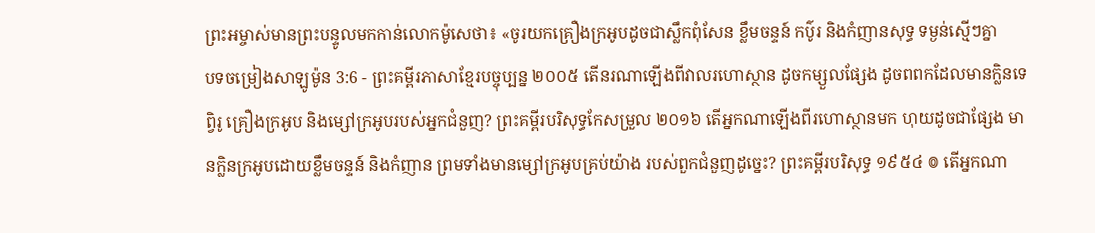ព្រះអម្ចាស់មានព្រះបន្ទូលមកកាន់លោកម៉ូសេថា៖ «ចូរយកគ្រឿងក្រអូបដូចជាស្លឹកពុំសែន ខ្លឹមចន្ទន៍ កប៌ូរ និងកំញានសុទ្ធ ទម្ងន់ស្មើៗគ្នា
បទចម្រៀងសាឡូម៉ូន 3:6 - ព្រះគម្ពីរភាសាខ្មែរបច្ចុប្បន្ន ២០០៥ តើនរណាឡើងពីវាលរហោស្ថាន ដូចកម្សួលផ្សែង ដូចពពកដែលមានក្លិនទេព្វិរូ គ្រឿងក្រអូប និងម្សៅក្រអូបរបស់អ្នកជំនួញ? ព្រះគម្ពីរបរិសុទ្ធកែសម្រួល ២០១៦ តើអ្នកណាឡើងពីរហោស្ថានមក ហុយដូចជាផ្សែង មានក្លិនក្រអូបដោយខ្លឹមចន្ទន៍ និងកំញាន ព្រមទាំងមានម្សៅក្រអូបគ្រប់យ៉ាង របស់ពួកជំនួញដូច្នេះ? ព្រះគម្ពីរបរិសុទ្ធ ១៩៥៤ ៙ តើអ្នកណា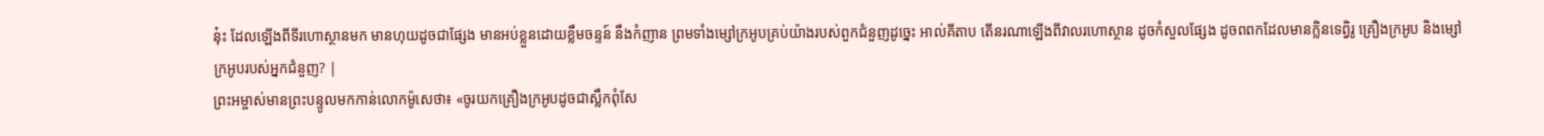នុ៎ះ ដែលឡើងពីទីរហោស្ថានមក មានហុយដូចជាផ្សែង មានអប់ខ្លួនដោយខ្លឹមចន្ទន៍ នឹងកំញាន ព្រមទាំងម្សៅក្រអូបគ្រប់យ៉ាងរបស់ពួកជំនួញដូច្នេះ អាល់គីតាប តើនរណាឡើងពីវាលរហោស្ថាន ដូចកំសួលផ្សែង ដូចពពកដែលមានក្លិនទេព្វិរូ គ្រឿងក្រអូប និងម្សៅក្រអូបរបស់អ្នកជំនួញ? |
ព្រះអម្ចាស់មានព្រះបន្ទូលមកកាន់លោកម៉ូសេថា៖ «ចូរយកគ្រឿងក្រអូបដូចជាស្លឹកពុំសែ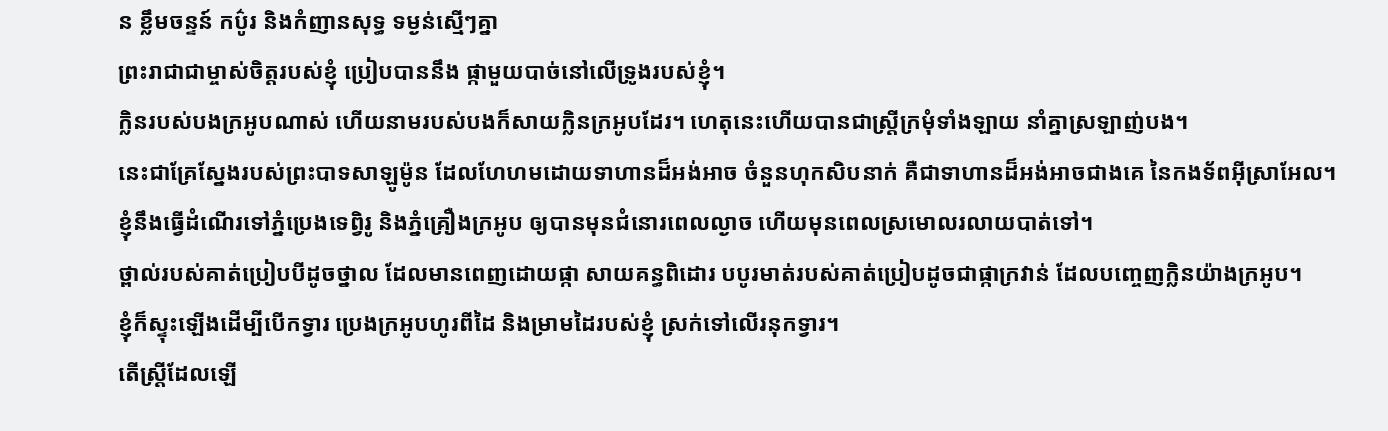ន ខ្លឹមចន្ទន៍ កប៌ូរ និងកំញានសុទ្ធ ទម្ងន់ស្មើៗគ្នា
ព្រះរាជាជាម្ចាស់ចិត្តរបស់ខ្ញុំ ប្រៀបបាននឹង ផ្កាមួយបាច់នៅលើទ្រូងរបស់ខ្ញុំ។
ក្លិនរបស់បងក្រអូបណាស់ ហើយនាមរបស់បងក៏សាយក្លិនក្រអូបដែរ។ ហេតុនេះហើយបានជាស្ត្រីក្រមុំទាំងឡាយ នាំគ្នាស្រឡាញ់បង។
នេះជាគ្រែស្នែងរបស់ព្រះបាទសាឡូម៉ូន ដែលហែហមដោយទាហានដ៏អង់អាច ចំនួនហុកសិបនាក់ គឺជាទាហានដ៏អង់អាចជាងគេ នៃកងទ័ពអ៊ីស្រាអែល។
ខ្ញុំនឹងធ្វើដំណើរទៅភ្នំប្រេងទេព្វិរូ និងភ្នំគ្រឿងក្រអូប ឲ្យបានមុនជំនោរពេលល្ងាច ហើយមុនពេលស្រមោលរលាយបាត់ទៅ។
ថ្ពាល់របស់គាត់ប្រៀបបីដូចថ្នាល ដែលមានពេញដោយផ្កា សាយគន្ធពិដោរ បបូរមាត់របស់គាត់ប្រៀបដូចជាផ្កាក្រវាន់ ដែលបញ្ចេញក្លិនយ៉ាងក្រអូប។
ខ្ញុំក៏ស្ទុះឡើងដើម្បីបើកទ្វារ ប្រេងក្រអូបហូរពីដៃ និងម្រាមដៃរបស់ខ្ញុំ ស្រក់ទៅលើរនុកទ្វារ។
តើស្ត្រីដែលឡើ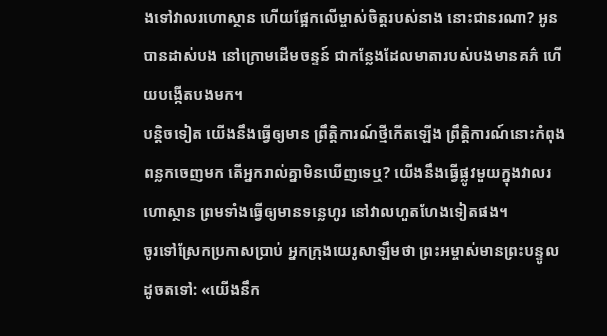ងទៅវាលរហោស្ថាន ហើយផ្អែកលើម្ចាស់ចិត្តរបស់នាង នោះជានរណា? អូនបានដាស់បង នៅក្រោមដើមចន្ទន៍ ជាកន្លែងដែលមាតារបស់បងមានគភ៌ ហើយបង្កើតបងមក។
បន្តិចទៀត យើងនឹងធ្វើឲ្យមាន ព្រឹត្តិការណ៍ថ្មីកើតឡើង ព្រឹត្តិការណ៍នោះកំពុងពន្លកចេញមក តើអ្នករាល់គ្នាមិនឃើញទេឬ? យើងនឹងធ្វើផ្លូវមួយក្នុងវាលរហោស្ថាន ព្រមទាំងធ្វើឲ្យមានទន្លេហូរ នៅវាលហួតហែងទៀតផង។
ចូរទៅស្រែកប្រកាសប្រាប់ អ្នកក្រុងយេរូសាឡឹមថា ព្រះអម្ចាស់មានព្រះបន្ទូលដូចតទៅ: «យើងនឹក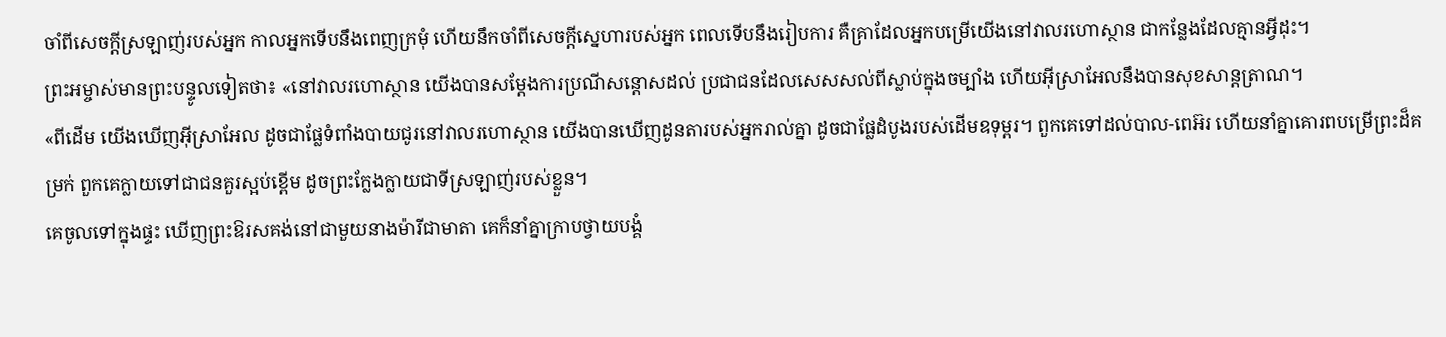ចាំពីសេចក្ដីស្រឡាញ់របស់អ្នក កាលអ្នកទើបនឹងពេញក្រមុំ ហើយនឹកចាំពីសេចក្ដីស្នេហារបស់អ្នក ពេលទើបនឹងរៀបការ គឺគ្រាដែលអ្នកបម្រើយើងនៅវាលរហោស្ថាន ជាកន្លែងដែលគ្មានអ្វីដុះ។
ព្រះអម្ចាស់មានព្រះបន្ទូលទៀតថា៖ «នៅវាលរហោស្ថាន យើងបានសម្តែងការប្រណីសន្ដោសដល់ ប្រជាជនដែលសេសសល់ពីស្លាប់ក្នុងចម្បាំង ហើយអ៊ីស្រាអែលនឹងបានសុខសាន្តត្រាណ។
«ពីដើម យើងឃើញអ៊ីស្រាអែល ដូចជាផ្លែទំពាំងបាយជូរនៅវាលរហោស្ថាន យើងបានឃើញដូនតារបស់អ្នករាល់គ្នា ដូចជាផ្លែដំបូងរបស់ដើមឧទុម្ពរ។ ពួកគេទៅដល់បាល-ពេអ៊រ ហើយនាំគ្នាគោរពបម្រើព្រះដ៏គម្រក់ ពួកគេក្លាយទៅជាជនគួរស្អប់ខ្ពើម ដូចព្រះក្លែងក្លាយជាទីស្រឡាញ់របស់ខ្លួន។
គេចូលទៅក្នុងផ្ទះ ឃើញព្រះឱរសគង់នៅជាមួយនាងម៉ារីជាមាតា គេក៏នាំគ្នាក្រាបថ្វាយបង្គំ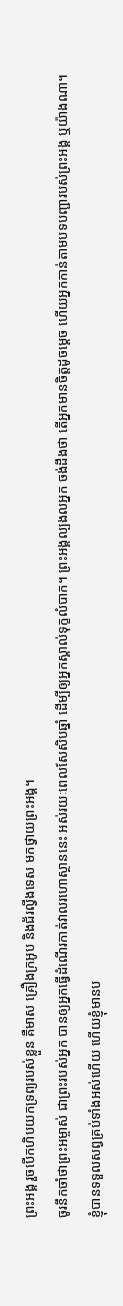ព្រះអង្គ រួចបើកហិបយកទ្រព្យរបស់ខ្លួន គឺមាស គ្រឿងក្រអូប និងជ័រល្វីងទេស មកថ្វាយព្រះអង្គ។
ចូរនឹកចាំថាព្រះអម្ចាស់ ជាព្រះរបស់អ្នក បានឲ្យអ្នកធ្វើដំណើរកាត់វាលរហោស្ថាននេះ អស់រយៈពេលសែសិបឆ្នាំ ដើម្បីឲ្យអ្នកស្គាល់ទុក្ខលំបាក។ ព្រះអង្គល្បងលអ្នក ចង់ដឹងថា តើអ្នកមានចិត្តដូចម្ដេច ហើយអ្នកកាន់តាមបទបញ្ជារបស់ព្រះអង្គ ឬយ៉ាងណា។
ខ្ញុំបានទទួលសព្វគ្រប់ទាំងអស់ហើយ ហើយខ្ញុំមានប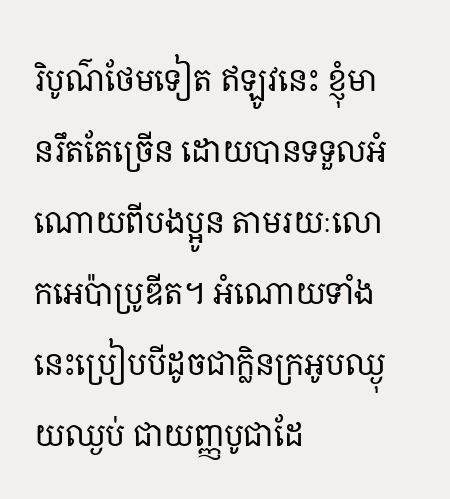រិបូណ៌ថែមទៀត ឥឡូវនេះ ខ្ញុំមានរឹតតែច្រើន ដោយបានទទួលអំណោយពីបងប្អូន តាមរយៈលោកអេប៉ាប្រូឌីត។ អំណោយទាំងនេះប្រៀបបីដូចជាក្លិនក្រអូបឈ្ងុយឈ្ងប់ ជាយញ្ញបូជាដែ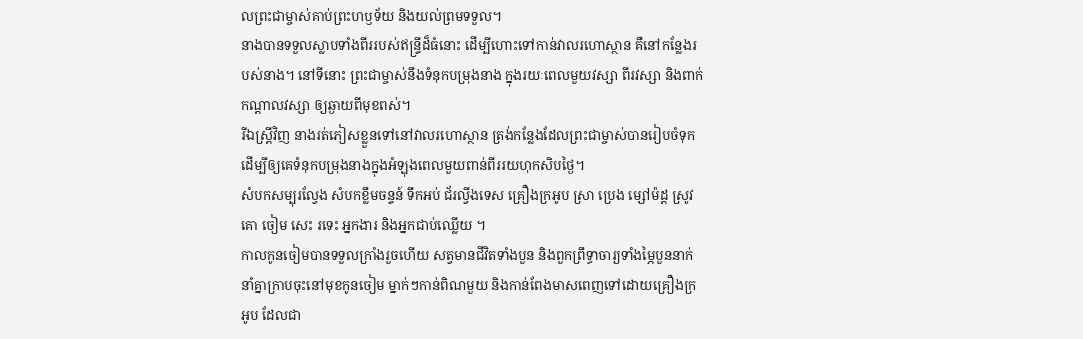លព្រះជាម្ចាស់គាប់ព្រះហឫទ័យ និងយល់ព្រមទទួល។
នាងបានទទួលស្លាបទាំងពីររបស់ឥន្ទ្រីដ៏ធំនោះ ដើម្បីហោះទៅកាន់វាលរហោស្ថាន គឺនៅកន្លែងរបស់នាង។ នៅទីនោះ ព្រះជាម្ចាស់នឹងទំនុកបម្រុងនាង ក្នុងរយៈពេលមួយវស្សា ពីរវស្សា និងពាក់កណ្ដាលវស្សា ឲ្យឆ្ងាយពីមុខពស់។
រីឯស្ត្រីវិញ នាងរត់ភៀសខ្លួនទៅនៅវាលរហោស្ថាន ត្រង់កន្លែងដែលព្រះជាម្ចាស់បានរៀបចំទុក ដើម្បីឲ្យគេទំនុកបម្រុងនាងក្នុងអំឡុងពេលមួយពាន់ពីររយហុកសិបថ្ងៃ។
សំបកសម្បុរល្វែង សំបកខ្លឹមចន្ទន៍ ទឹកអប់ ជ័រល្វីងទេស គ្រឿងក្រអូប ស្រា ប្រេង ម្សៅម៉ដ្ដ ស្រូវ គោ ចៀម សេះ រទេះ អ្នកងារ និងអ្នកជាប់ឈ្លើយ ។
កាលកូនចៀមបានទទួលក្រាំងរួចហើយ សត្វមានជីវិតទាំងបួន និងពួកព្រឹទ្ធាចារ្យទាំងម្ភៃបួននាក់នាំគ្នាក្រាបចុះនៅមុខកូនចៀម ម្នាក់ៗកាន់ពិណមួយ និងកាន់ពែងមាសពេញទៅដោយគ្រឿងក្រអូប ដែលជា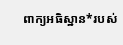ពាក្យអធិស្ឋាន*របស់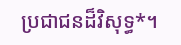ប្រជាជនដ៏វិសុទ្ធ*។